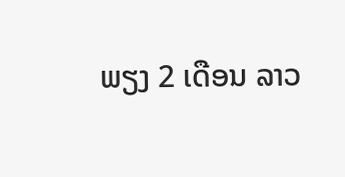ພຽງ 2 ເດືອນ ລາວ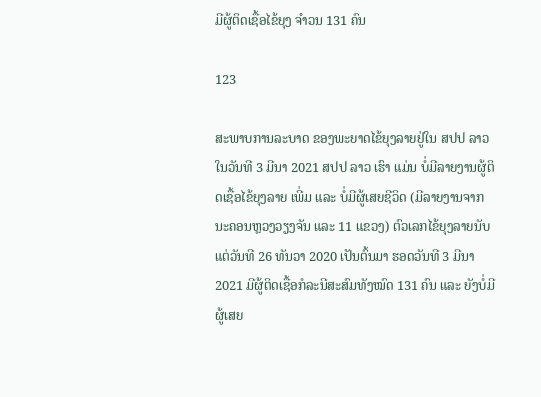ມີຜູ້ຕິດເຊື້ອໄຂ້ຍຸງ ຈຳວນ 131 ຄົນ

123

ສະພາບການລະບາດ ຂອງພະຍາດໄຂ້ຍຸງລາຍຢູ່ໃນ ສປປ ລາວ ໃນວັນທີ 3 ມີນາ 2021 ສປປ ລາວ ເຮົາ ແມ່ນ ບໍ່ມີລາຍງານຜູ້ຕິດເຊື້ອໄຂ້ຍຸງລາຍ ເພີ່ມ ແລະ ບໍ່ມີຜູ້ເສຍຊີວິດ (ມີລາຍງານຈາກ ນະຄອນຫຼວງວຽງຈັນ ແລະ 11 ແຂວງ) ຕົວເລກໄຂ້ຍຸງລາຍນັບແຕ່ວັນທີ 26 ທັນວາ 2020 ເປັນຕົ້ນມາ ຮອດວັນທີ 3 ມີນາ 2021 ມີຜູ້ຕິດເຊື້ອກໍລະນີສະສົມທັງໝົດ 131 ຄົນ ແລະ ຍັງບໍ່ມີຜູ້ເສຍ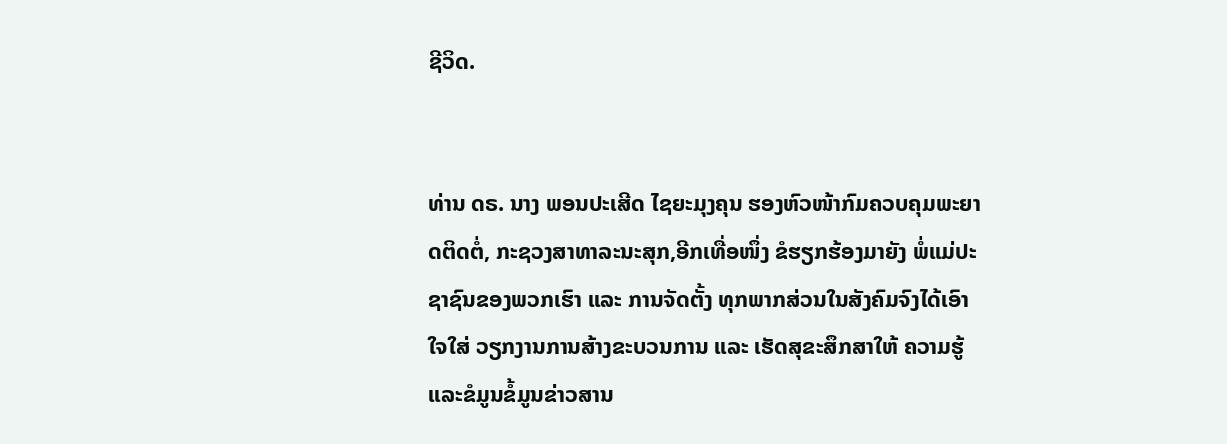ຊີວິດ.


ທ່ານ ດຣ. ນາງ ພອນປະເສີດ ໄຊຍະມຸງຄຸນ ຮອງຫົວໜ້າກົມຄວບຄຸມພະຍາດຕິດຕໍ່, ກະຊວງສາທາລະນະສຸກ,ອີກເທື່ອໜຶ່ງ ຂໍຮຽກຮ້ອງມາຍັງ ພໍ່ແມ່ປະຊາຊົນຂອງພວກເຮົາ ແລະ ການຈັດຕັ້ງ ທຸກພາກສ່ວນໃນສັງຄົມຈົງໄດ້ເອົາໃຈໃສ່ ວຽກງານການສ້າງຂະບວນການ ແລະ ເຮັດສຸຂະສຶກສາໃຫ້ ຄວາມຮູ້ ແລະຂໍມູນຂໍ້ມູນຂ່າວສານ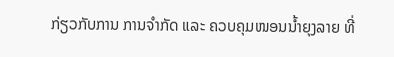ກ່ຽວກັບການ ການຈຳກັດ ແລະ ຄວບຄຸມໜອນນໍ້າຍຸງລາຍ ທີ່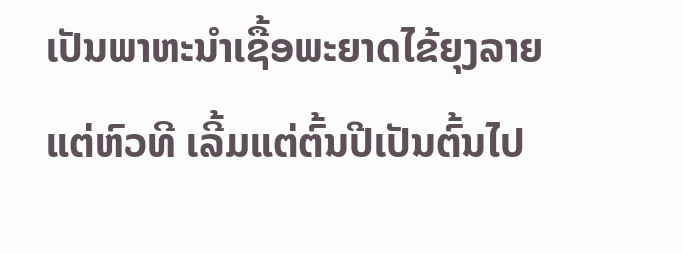ເປັນພາຫະນຳເຊື້ອພະຍາດໄຂ້ຍຸງລາຍ ແຕ່ຫົວທີ ເລີ້ມແຕ່ຕົ້ນປີເປັນຕົ້ນໄປ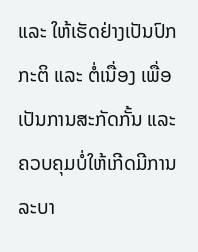ແລະ ໃຫ້ເຮັດຢ່າງເປັນປົກກະຕິ ແລະ ຕໍ່ເນື່ອງ ເພື່ອເປັນການສະກັດກັ້ນ ແລະ ຄວບຄຸມບໍ່ໃຫ້ເກີດມີການລະບາ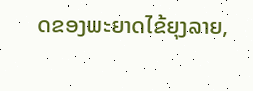ດຂອງພະຍາດໄຂ້ຍຸງລາຍ,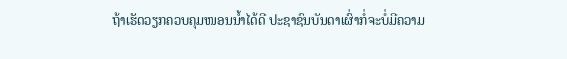ຖ້າເຮັດວຽກຄວບຄຸມໜອນນໍ້າໄດ້ດີ ປະຊາຊົນບັນດາເຜົ່າກໍ່ຈະບໍ່ມີຄວາມ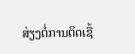ສ່ຽງຕໍ່ການຕິດເຊື້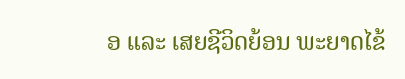ອ ແລະ ເສຍຊີວິດຍ້ອນ ພະຍາດໄຂ້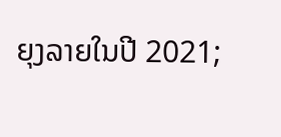ຍຸງລາຍໃນປີ 2021;